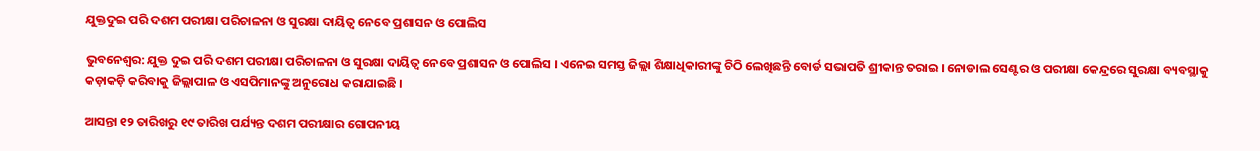ଯୁକ୍ତଦୁଇ ପରି ଦଶମ ପରୀକ୍ଷା ପରିଚାଳନା ଓ ସୁରକ୍ଷା ଦାୟିତ୍ବ ନେବେ ପ୍ରଶାସନ ଓ ପୋଲିସ

ଭୁବନେଶ୍ବର: ଯୁକ୍ତ ଦୁଇ ପରି ଦଶମ ପରୀକ୍ଷା ପରିଚାଳନା ଓ ସୁରକ୍ଷା ଦାୟିତ୍ବ ନେବେ ପ୍ରଶାସନ ଓ ପୋଲିସ । ଏନେଇ ସମସ୍ତ ଜିଲ୍ଲା ଶିକ୍ଷାଧିକାରୀଙ୍କୁ ଚିଠି ଲେଖିଛନ୍ତି ବୋର୍ଡ ସଭାପତି ଶ୍ରୀକାନ୍ତ ତରାଇ । ନୋଡାଲ ସେଣ୍ଟର ଓ ପରୀକ୍ଷା କେନ୍ଦ୍ରରେ ସୁରକ୍ଷା ବ୍ୟବସ୍ଥାକୁ କଡ଼ାକଡ଼ି କରିବାକୁ ଜିଲ୍ଲାପାଳ ଓ ଏସପିମାନଙ୍କୁ ଅନୁରୋଧ କରାଯାଇଛି ।

ଆସନ୍ତା ୧୨ ତାରିଖରୁ ୧୯ ତାରିଖ ପର୍ଯ୍ୟନ୍ତ ଦଶମ ପରୀକ୍ଷାର ଗୋପନୀୟ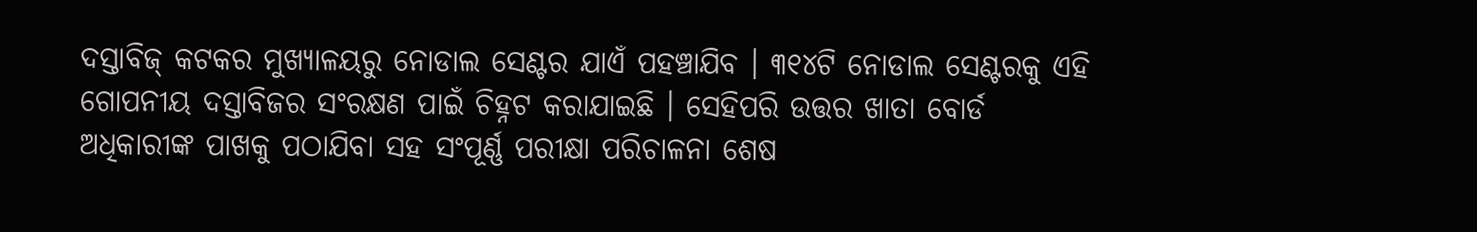ଦସ୍ତାବିଜ୍ କଟକର ମୁଖ୍ୟାଳୟରୁ ନୋଡାଲ ସେଣ୍ଟର ଯାଏଁ ପହଞ୍ଚାଯିବ । ୩୧୪ଟି ନୋଡାଲ ସେଣ୍ଟରକୁ ଏହି ଗୋପନୀୟ ଦସ୍ତାବିଜର ସଂରକ୍ଷଣ ପାଇଁ ଚିହ୍ନଟ କରାଯାଇଛି । ସେହିପରି ଉତ୍ତର ଖାତା ବୋର୍ଡ ଅଧିକାରୀଙ୍କ ପାଖକୁ ପଠାଯିବା ସହ ସଂପୂର୍ଣ୍ଣ ପରୀକ୍ଷା ପରିଚାଳନା ଶେଷ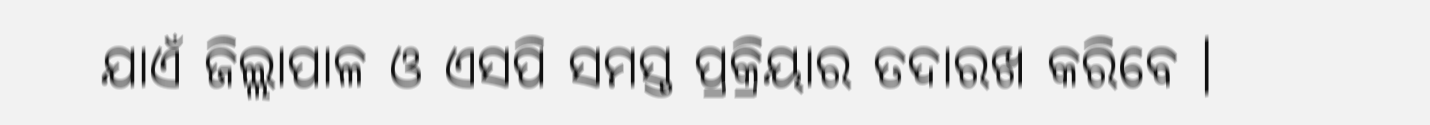ଯାଏଁ ଜିଲ୍ଲାପାଳ ଓ ଏସପି ସମସ୍ତ ପ୍ରକ୍ରିୟାର ତଦାରଖ କରିବେ ।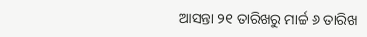ଆସନ୍ତା ୨୧ ତାରିଖରୁ ମାର୍ଚ୍ଚ ୬ ତାରିଖ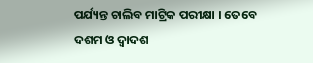ପର୍ଯ୍ୟନ୍ତ ଚାଲିବ ମାଟ୍ରିକ ପରୀକ୍ଷା । ତେବେ ଦଶମ ଓ ଦ୍ବାଦଶ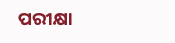ପରୀକ୍ଷା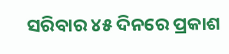ସରିବାର ୪୫ ଦିନରେ ପ୍ରକାଶ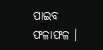ପାଇବ ଫଳାଫଳ ।